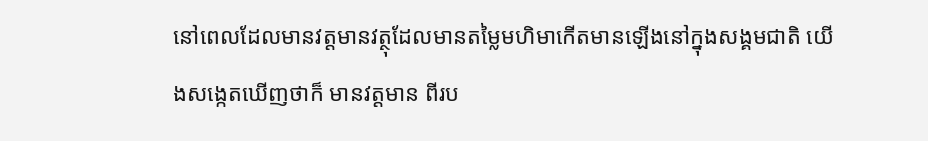នៅពេលដែលមានវត្តមានវត្ថុដែលមានតម្លៃមហិមាកើតមានឡើងនៅក្នុងសង្គមជាតិ យើងសង្កេតឃើញថាក៏ មានវត្តមាន ពីរប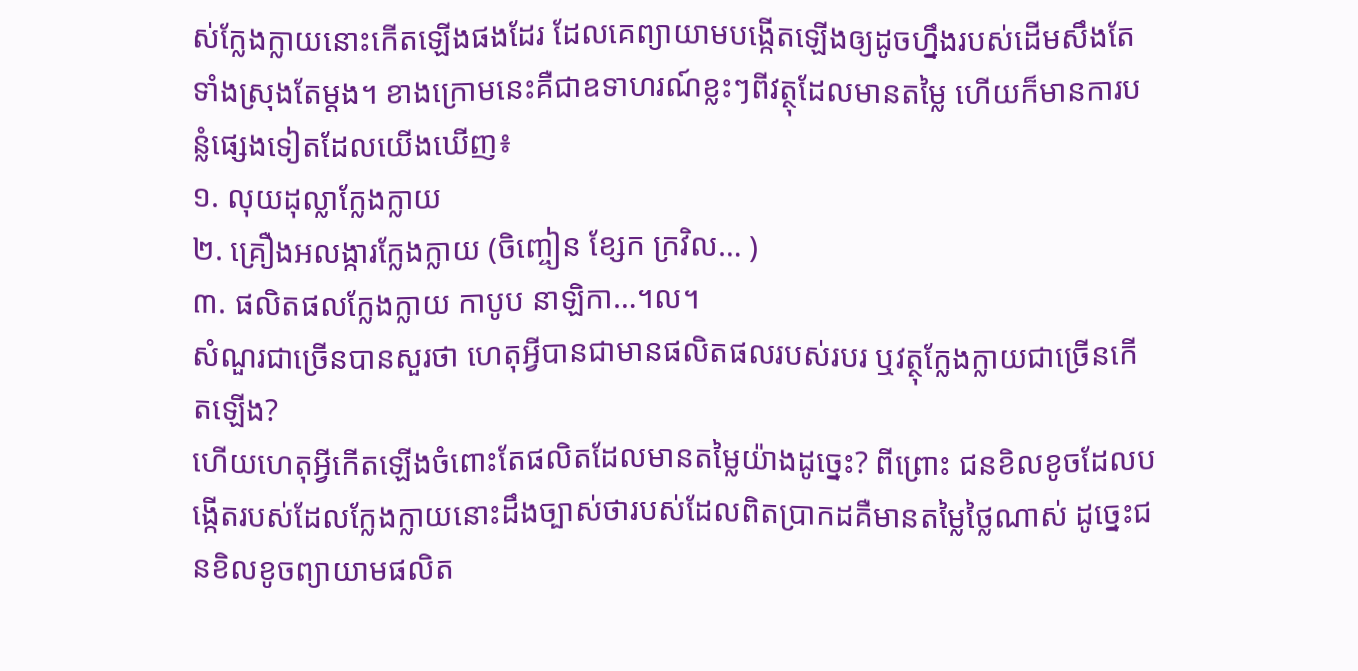ស់ក្លែងក្លាយនោះកើតឡើងផងដែរ ដែលគេព្យាយាមបង្កើតឡើងឲ្យដូចហ្នឹងរបស់ដើមសឹងតែទាំងស្រុងតែម្ដង។ ខាងក្រោមនេះគឺជាឧទាហរណ៍ខ្លះៗពីវត្ថុដែលមានតម្លៃ ហើយក៏មានការបន្លំផ្សេងទៀតដែលយើងឃើញ៖
១. លុយដុល្លាក្លែងក្លាយ
២. គ្រឿងអលង្ការក្លែងក្លាយ (ចិញ្ចៀន ខ្សែក ក្រវិល… )
៣. ផលិតផលក្លែងក្លាយ កាបូប នាឡិកា…។ល។
សំណួរជាច្រើនបានសួរថា ហេតុអ្វីបានជាមានផលិតផលរបស់របរ ឬវត្ថុក្លែងក្លាយជាច្រើនកើតឡើង?
ហើយហេតុអ្វីកើតឡើងចំពោះតែផលិតដែលមានតម្លៃយ៉ាងដូច្នេះ? ពីព្រោះ ជនខិលខូចដែលបង្កើតរបស់ដែលក្លែងក្លាយនោះដឹងច្បាស់ថារបស់ដែលពិតប្រាកដគឺមានតម្លៃថ្លៃណាស់ ដូច្នេះជនខិលខូចព្យាយាមផលិត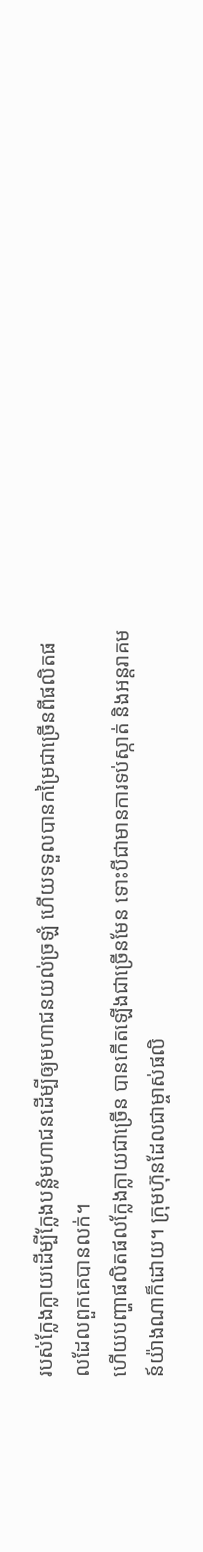របស់ក្លែងក្លាយដើម្បីក្លែងបន្លំមហាជនដើម្បីឲ្យមហាជនយល់ច្រឡំ ហើយទទួលបានកម្រៃជាច្រើនពីផលិតផលដែលពួកគេបានលក់។
ហើយបញ្ហាផលិតផលក្លែងក្លាយជាច្រើន បានកើតឡើងជាច្រើនមែន ទោះបីជាមានការទប់ស្កាត់ និងអន្តរាគមន៍យ៉ាងណាក៏ដោយ។ ក្រុមហ៊ុនដែលជាម្ចាស់ផលិ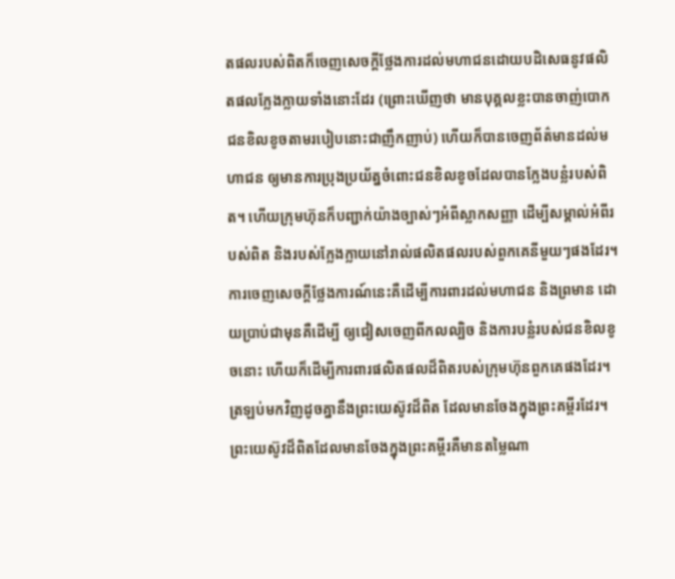តផលរបស់ពិតក៏ចេញសេចក្ដីថ្លែងការដល់មហាជនដោយបដិសេធនូវផលិតផលក្លែងក្លាយទាំងនោះដែរ (ព្រោះឃើញថា មានបុគ្គលខ្លះបានចាញ់បោកជនខិលខូចតាមរបៀបនោះជាញឹកញាប់) ហើយក៏បានចេញព័ត៌មានដល់មហាជន ឲ្យមានការប្រុងប្រយ័ត្នចំពោះជនខិលខូចដែលបានក្លែងបន្លំរបស់ពិត។ ហើយក្រុមហ៊ុនក៏បញ្ជាក់យ៉ាងច្បាស់ៗអំពីស្លាកសញ្ញា ដើម្បីសម្គាល់អំពីរបស់ពិត និងរបស់ក្លែងក្លាយនៅរាល់ផលិតផលរបស់ពួកគេនីមួយៗផងដែរ។ ការចេញសេចក្ដីថ្លែងការណ៍នេះគឺដើម្បីការពារដល់មហាជន និងព្រមាន ដោយប្រាប់ជាមុនគឺដើម្បី ឲ្យជៀសចេញពីកលល្បិច និងការបន្លំរបស់ជនខិលខូចនោះ ហើយក៏ដើម្បីការពារផលិតផលដ៏ពិតរបស់ក្រុមហ៊ុនពួកគេផងដែរ។
ត្រឡប់មកវិញដូចគ្នានឹងព្រះយេស៊ូវដ៏ពិត ដែលមានចែងក្នុងព្រះគម្ពីរដែរ។ ព្រះយេស៊ូវដ៏ពិតដែលមានចែងក្នុងព្រះគម្ពីរគឺមានតម្លៃណា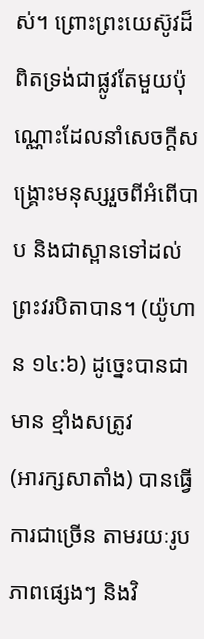ស់។ ព្រោះព្រះយេស៊ូវដ៏ពិតទ្រង់ជាផ្លូវតែមួយប៉ុណ្ណោះដែលនាំសេចក្ដីសង្គ្រោះមនុស្សរួចពីអំពើបាប និងជាស្ពានទៅដល់ព្រះវរបិតាបាន។ (យ៉ូហាន ១៤:៦) ដូច្នេះបានជាមាន ខ្មាំងសត្រូវ
(អារក្សសាតាំង) បានធ្វើការជាច្រើន តាមរយៈរូបភាពផ្សេងៗ និងវិ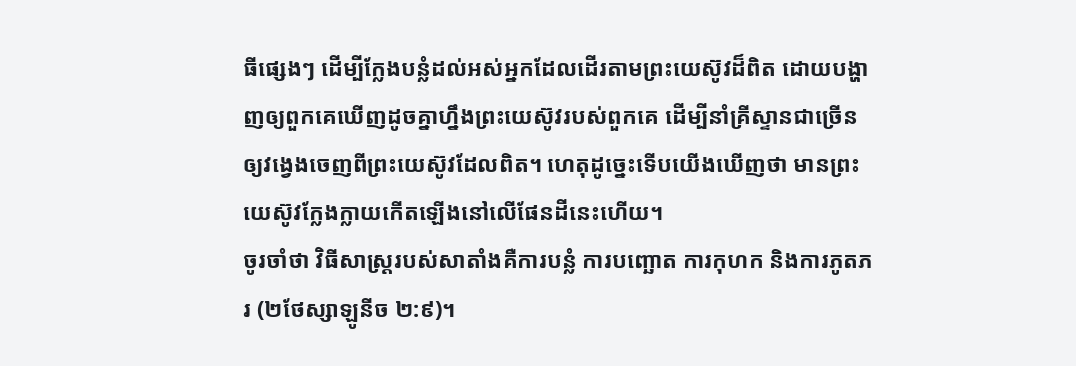ធីផ្សេងៗ ដើម្បីក្លែងបន្លំដល់អស់អ្នកដែលដើរតាមព្រះយេស៊ូវដ៏ពិត ដោយបង្ហាញឲ្យពួកគេឃើញដូចគ្នាហ្នឹងព្រះយេស៊ូវរបស់ពួកគេ ដើម្បីនាំគ្រីស្ទានជាច្រើន ឲ្យវង្វេងចេញពីព្រះយេស៊ូវដែលពិត។ ហេតុដូច្នេះទើបយើងឃើញថា មានព្រះយេស៊ូវក្លែងក្លាយកើតឡើងនៅលើផែនដីនេះហើយ។
ចូរចាំថា វិធីសាស្ត្ររបស់សាតាំងគឺការបន្លំ ការបញ្ឆោត ការកុហក និងការភូតភរ (២ថែស្សាឡូនីច ២:៩)។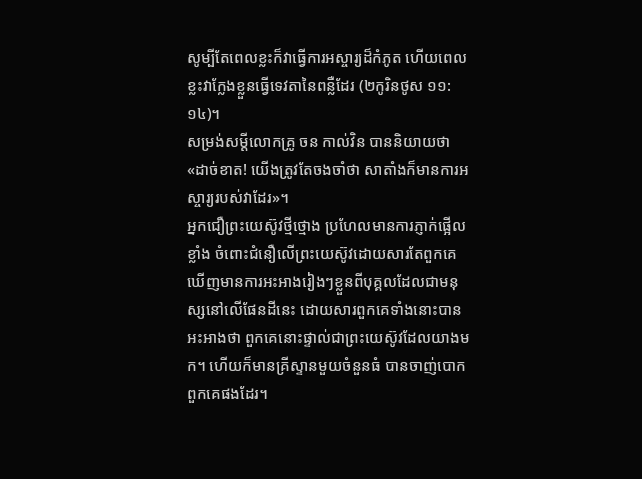សូម្បីតែពេលខ្លះក៏វាធ្វើការអស្ចារ្យដ៏កំភូត ហើយពេលខ្លះវាក្លែងខ្លួនធ្វើទេវតានៃពន្លឺដែរ (២កូរិនថូស ១១:១៤)។
សម្រង់សម្ដីលោកគ្រូ ចន កាល់វិន បាននិយាយថា «ដាច់ខាត! យើងត្រូវតែចងចាំថា សាតាំងក៏មានការអស្ចារ្យរបស់វាដែរ»។
អ្នកជឿព្រះយេស៊ូវថ្មីថ្មោង ប្រហែលមានការភ្ញាក់ផ្អើលខ្លាំង ចំពោះជំនឿលើព្រះយេស៊ូវដោយសារតែពួកគេឃើញមានការអះអាងរៀងៗខ្លួនពីបុគ្គលដែលជាមនុស្សនៅលើផែនដីនេះ ដោយសារពួកគេទាំងនោះបានអះអាងថា ពួកគេនោះផ្ទាល់ជាព្រះយេស៊ូវដែលយាងមក។ ហើយក៏មានគ្រីស្ទានមួយចំនួនធំ បានចាញ់បោកពួកគេផងដែរ។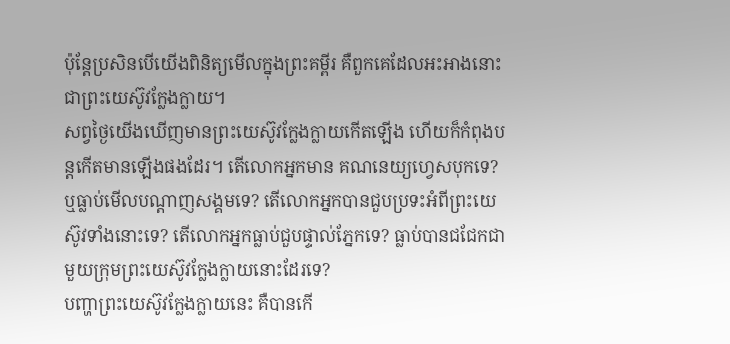ប៉ុន្តែប្រសិនបើយើងពិនិត្យមើលក្នុងព្រះគម្ពីរ គឺពួកគេដែលអះអាងនោះ ជាព្រះយេស៊ូវក្លែងក្លាយ។
សព្វថ្ងៃយើងឃើញមានព្រះយេស៊ូវក្លែងក្លាយកើតឡើង ហើយក៏កំពុងបន្តកើតមានឡើងផងដែរ។ តើលោកអ្នកមាន គណនេយ្យហ្វេសបុកទេ? ឬធ្លាប់មើលបណ្ដាញសង្គមទេ? តើលោកអ្នកបានជួបប្រទះអំពីព្រះយេស៊ូវទាំងនោះទេ? តើលោកអ្នកធ្លាប់ជួបផ្ទាល់ភ្នែកទេ? ធ្លាប់បានជជែកជាមួយក្រុមព្រះយេស៊ូវក្លែងក្លាយនោះដែរទេ?
បញ្ហាព្រះយេស៊ូវក្លែងក្លាយនេះ គឺបានកើ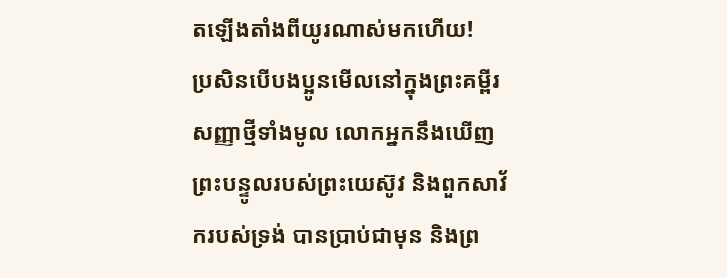តឡើងតាំងពីយូរណាស់មកហើយ!
ប្រសិនបើបងប្អូនមើលនៅក្នុងព្រះគម្ពីរសញ្ញាថ្មីទាំងមូល លោកអ្នកនឹងឃើញព្រះបន្ទូលរបស់ព្រះយេស៊ូវ និងពួកសាវ័ករបស់ទ្រង់ បានប្រាប់ជាមុន និងព្រ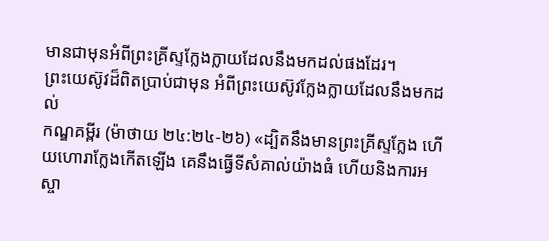មានជាមុនអំពីព្រះគ្រីស្ទក្លែងក្លាយដែលនឹងមកដល់ផងដែរ។
ព្រះយេស៊ូវដ៏ពិតប្រាប់ជាមុន អំពីព្រះយេស៊ូវក្លែងក្លាយដែលនឹងមកដល់
កណ្ឌគម្ពីរ (ម៉ាថាយ ២៤:២៤-២៦) «ដ្បិតនឹងមានព្រះគ្រីស្ទក្លែង ហើយហោរាក្លែងកើតឡើង គេនឹងធ្វើទីសំគាល់យ៉ាងធំ ហើយនិងការអស្ចា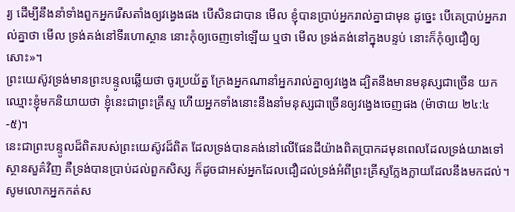រ្យ ដើម្បីនឹងនាំទាំងពួកអ្នករើសតាំងឲ្យវង្វេងផង បើសិនជាបាន មើល ខ្ញុំបានប្រាប់អ្នករាល់គ្នាជាមុន ដូច្នេះ បើគេប្រាប់អ្នករាល់គ្នាថា មើល ទ្រង់គង់នៅទីរហោស្ថាន នោះកុំឲ្យចេញទៅឡើយ ឬថា មើល ទ្រង់គង់នៅក្នុងបន្ទប់ នោះក៏កុំឲ្យជឿឲ្យសោះ»។
ព្រះយេស៊ូវទ្រង់មានព្រះបន្ទូលឆ្លើយថា ចូរប្រយ័ត្ន ក្រែងអ្នកណានាំអ្នករាល់គ្នាឲ្យវង្វេង ដ្បិតនឹងមានមនុស្សជាច្រើន យកឈ្មោះខ្ញុំមកនិយាយថា ខ្ញុំនេះជាព្រះគ្រីស្ទ ហើយអ្នកទាំងនោះនឹងនាំមនុស្សជាច្រើនឲ្យវង្វេងចេញផង (ម៉ាថាយ ២៤:៤-៥)។
នេះជាព្រះបន្ទូលដ៏ពិតរបស់ព្រះយេស៊ូវដ៏ពិត ដែលទ្រង់បានគង់នៅលើផែនដីយ៉ាងពិតប្រាកដមុនពេលដែលទ្រង់យាងទៅស្ថានសួគ៌វិញ គឺទ្រង់បានប្រាប់ដល់ពួកសិស្ស ក៏ដូចជាអស់អ្នកដែលជឿដល់ទ្រង់អំពីព្រះគ្រីស្ទក្លែងក្លាយដែលនឹងមកដល់។
សូមលោកអ្នកកត់ស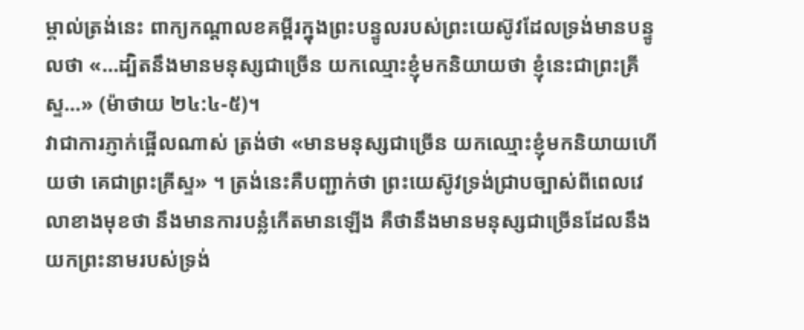ម្គាល់ត្រង់នេះ ពាក្យកណ្ដាលខគម្ពីរក្នុងព្រះបន្ទូលរបស់ព្រះយេស៊ូវដែលទ្រង់មានបន្ទូលថា «…ដ្បិតនឹងមានមនុស្សជាច្រើន យកឈ្មោះខ្ញុំមកនិយាយថា ខ្ញុំនេះជាព្រះគ្រីស្ទ…» (ម៉ាថាយ ២៤:៤-៥)។
វាជាការភ្ញាក់ផ្អើលណាស់ ត្រង់ថា «មានមនុស្សជាច្រើន យកឈ្មោះខ្ញុំមកនិយាយហើយថា គេជាព្រះគ្រីស្ទ» ។ ត្រង់នេះគឺបញ្ជាក់ថា ព្រះយេស៊ូវទ្រង់ជ្រាបច្បាស់ពីពេលវេលាខាងមុខថា នឹងមានការបន្លំកើតមានឡើង គឺថានឹងមានមនុស្សជាច្រើនដែលនឹងយកព្រះនាមរបស់ទ្រង់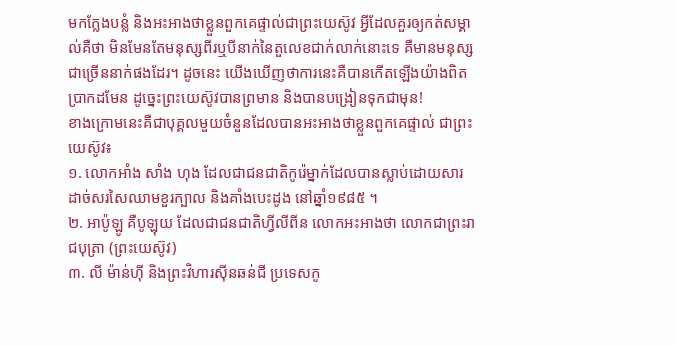មកក្លែងបន្លំ និងអះអាងថាខ្លួនពួកគេផ្ទាល់ជាព្រះយេស៊ូវ អ្វីដែលគួរឲ្យកត់សម្គាល់គឺថា មិនមែនតែមនុស្សពីរឬបីនាក់នៃតួលេខជាក់លាក់នោះទេ គឺមានមនុស្សជាច្រើននាក់ផងដែរ។ ដូចនេះ យើងឃើញថាការនេះគឺបានកើតឡើងយ៉ាងពិតប្រាកដមែន ដូច្នេះព្រះយេស៊ូវបានព្រមាន និងបានបង្រៀនទុកជាមុន!
ខាងក្រោមនេះគឺជាបុគ្គលមួយចំនួនដែលបានអះអាងថាខ្លួនពួកគេផ្ទាល់ ជាព្រះយេស៊ូវ៖
១. លោកអាំង សាំង ហុង ដែលជាជនជាតិកូរ៉េម្នាក់ដែលបានស្លាប់ដោយសារដាច់សរសៃឈាមខួរក្បាល និងគាំងបេះដូង នៅឆ្នាំ១៩៨៥ ។
២. អាប៉ូឡូ គឺបូឡុយ ដែលជាជនជាតិហ្វីលីពីន លោកអះអាងថា លោកជាព្រះរាជបុត្រា (ព្រះយេស៊ូវ)
៣. លី ម៉ាន់ហ៊ី និងព្រះវិហារស៊ីនឆន់ជី ប្រទេសកូ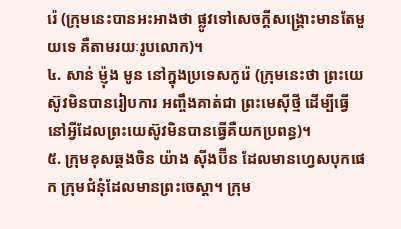រ៉េ (ក្រុមនេះបានអះអាងថា ផ្លូវទៅសេចក្ដីសង្គ្រោះមានតែមួយទេ គឺតាមរយៈរូបលោក)។
៤. សាន់ ម៉្ញុង មូន នៅក្នុងប្រទេសកូរ៉េ (ក្រុមនេះថា ព្រះយេស៊ូវមិនបានរៀបការ អញ្ចឹងគាត់ជា ព្រះមេស៊ីថ្មី ដើម្បីធ្វើនៅអ្វីដែលព្រះយេស៊ូវមិនបានធ្វើគឺយកប្រពន្ធ)។
៥. ក្រុមខុសឆ្គងចិន យ៉ាង ស៊ីងប៊ីន ដែលមានហ្វេសបុកផេក ក្រុមជំនុំដែលមានព្រះចេស្ដា។ ក្រុម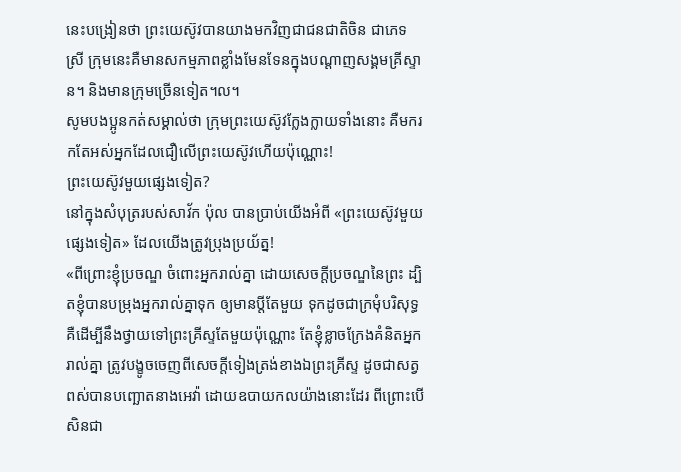នេះបង្រៀនថា ព្រះយេស៊ូវបានយាងមកវិញជាជនជាតិចិន ជាភេទស្រី ក្រុមនេះគឺមានសកម្មភាពខ្លាំងមែនទែនក្នុងបណ្ដាញសង្គមគ្រីស្ទាន។ និងមានក្រុមច្រើនទៀត។ល។
សូមបងប្អូនកត់សម្គាល់ថា ក្រុមព្រះយេស៊ូវក្លែងក្លាយទាំងនោះ គឺមករកតែអស់អ្នកដែលជឿលើព្រះយេស៊ូវហើយប៉ុណ្ណោះ!
ព្រះយេស៊ូវមួយផ្សេងទៀត?
នៅក្នុងសំបុត្ររបស់សាវ័ក ប៉ុល បានប្រាប់យើងអំពី «ព្រះយេស៊ូវមួយផ្សេងទៀត» ដែលយើងត្រូវប្រុងប្រយ័ត្ន!
«ពីព្រោះខ្ញុំប្រចណ្ឌ ចំពោះអ្នករាល់គ្នា ដោយសេចក្តីប្រចណ្ឌនៃព្រះ ដ្បិតខ្ញុំបានបម្រុងអ្នករាល់គ្នាទុក ឲ្យមានប្តីតែមួយ ទុកដូចជាក្រមុំបរិសុទ្ធ គឺដើម្បីនឹងថ្វាយទៅព្រះគ្រីស្ទតែមួយប៉ុណ្ណោះ តែខ្ញុំខ្លាចក្រែងគំនិតអ្នករាល់គ្នា ត្រូវបង្ខូចចេញពីសេចក្តីទៀងត្រង់ខាងឯព្រះគ្រីស្ទ ដូចជាសត្វពស់បានបញ្ឆោតនាងអេវ៉ា ដោយឧបាយកលយ៉ាងនោះដែរ ពីព្រោះបើសិនជា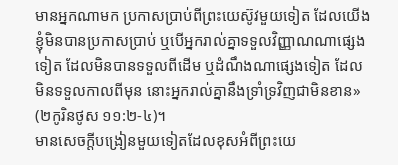មានអ្នកណាមក ប្រកាសប្រាប់ពីព្រះយេស៊ូវមួយទៀត ដែលយើងខ្ញុំមិនបានប្រកាសប្រាប់ ឬបើអ្នករាល់គ្នាទទួលវិញ្ញាណណាផ្សេងទៀត ដែលមិនបានទទួលពីដើម ឬដំណឹងណាផ្សេងទៀត ដែលមិនទទួលកាលពីមុន នោះអ្នករាល់គ្នានឹងទ្រាំទ្រវិញជាមិនខាន» (២កូរិនថូស ១១:២-៤)។
មានសេចក្ដីបង្រៀនមួយទៀតដែលខុសអំពីព្រះយេ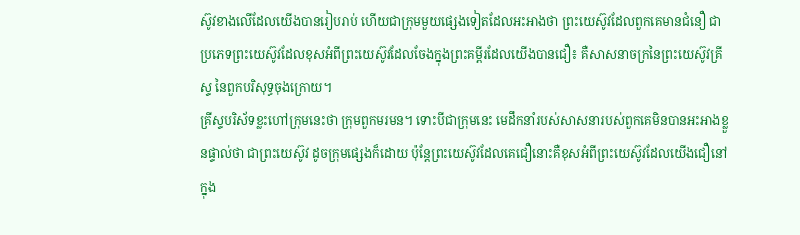ស៊ូវខាងលើដែលយើងបានរៀបរាប់ ហើយជាក្រុមមួយផ្សេងទៀតដែលអះអាងថា ព្រះយេស៊ូវដែលពួកគេមានជំនឿ ជាប្រភេទព្រះយេស៊ូវដែលខុសអំពីព្រះយេស៊ូវដែលចែងក្នុងព្រះគម្ពីរដែលយើងបានជឿ៖ គឺសាសនាចក្រនៃព្រះយេស៊ូវគ្រីស្ទ នៃពួកបរិសុទ្ធចុងក្រោយ។
គ្រីស្ទបរិស័ទខ្លះហៅក្រុមនេះថា ក្រុមពួកមរមន។ ទោះបីជាក្រុមនេះ មេដឹកនាំរបស់សាសនារបស់ពួកគេមិនបានអះអាងខ្លួនផ្ទាល់ថា ជាព្រះយេស៊ូវ ដូចក្រុមផ្សេងក៏ដោយ ប៉ុន្តែព្រះយេស៊ូវដែលគេជឿនោះគឺខុសអំពីព្រះយេស៊ូវដែលយើងជឿនៅក្នុង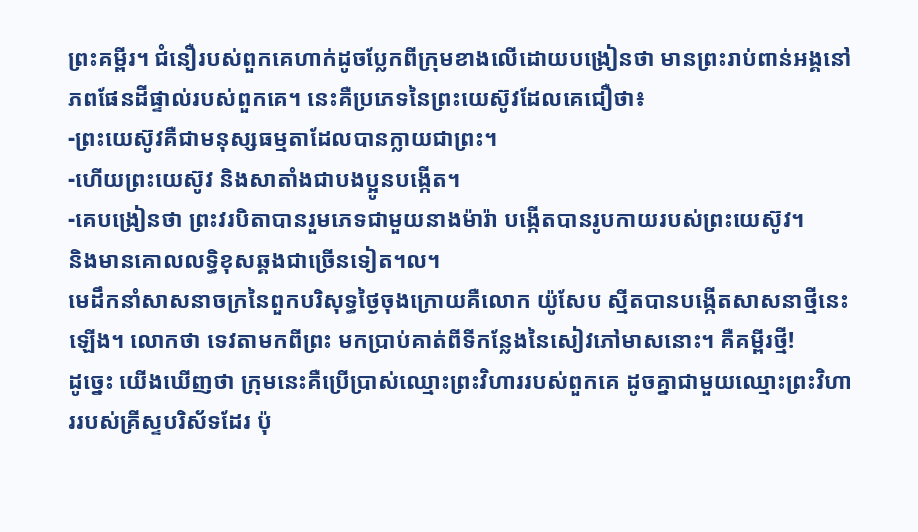ព្រះគម្ពីរ។ ជំនឿរបស់ពួកគេហាក់ដូចប្លែកពីក្រុមខាងលើដោយបង្រៀនថា មានព្រះរាប់ពាន់អង្គនៅភពផែនដីផ្ទាល់របស់ពួកគេ។ នេះគឺប្រភេទនៃព្រះយេស៊ូវដែលគេជឿថា៖
-ព្រះយេស៊ូវគឺជាមនុស្សធម្មតាដែលបានក្លាយជាព្រះ។
-ហើយព្រះយេស៊ូវ និងសាតាំងជាបងប្អូនបង្កើត។
-គេបង្រៀនថា ព្រះវរបិតាបានរួមភេទជាមួយនាងម៉ារ៉ា បង្កើតបានរូបកាយរបស់ព្រះយេស៊ូវ។
និងមានគោលលទ្ធិខុសឆ្គងជាច្រើនទៀត។ល។
មេដឹកនាំសាសនាចក្រនៃពួកបរិសុទ្ធថ្ងៃចុងក្រោយគឺលោក យ៉ូសែប ស្មីតបានបង្កើតសាសនាថ្មីនេះឡើង។ លោកថា ទេវតាមកពីព្រះ មកប្រាប់គាត់ពីទីកន្លែងនៃសៀវភៅមាសនោះ។ គឺគម្ពីរថ្មី!
ដូច្នេះ យើងឃើញថា ក្រុមនេះគឺប្រើប្រាស់ឈ្មោះព្រះវិហាររបស់ពួកគេ ដូចគ្នាជាមួយឈ្មោះព្រះវិហាររបស់គ្រីស្ទបរិស័ទដែរ ប៉ុ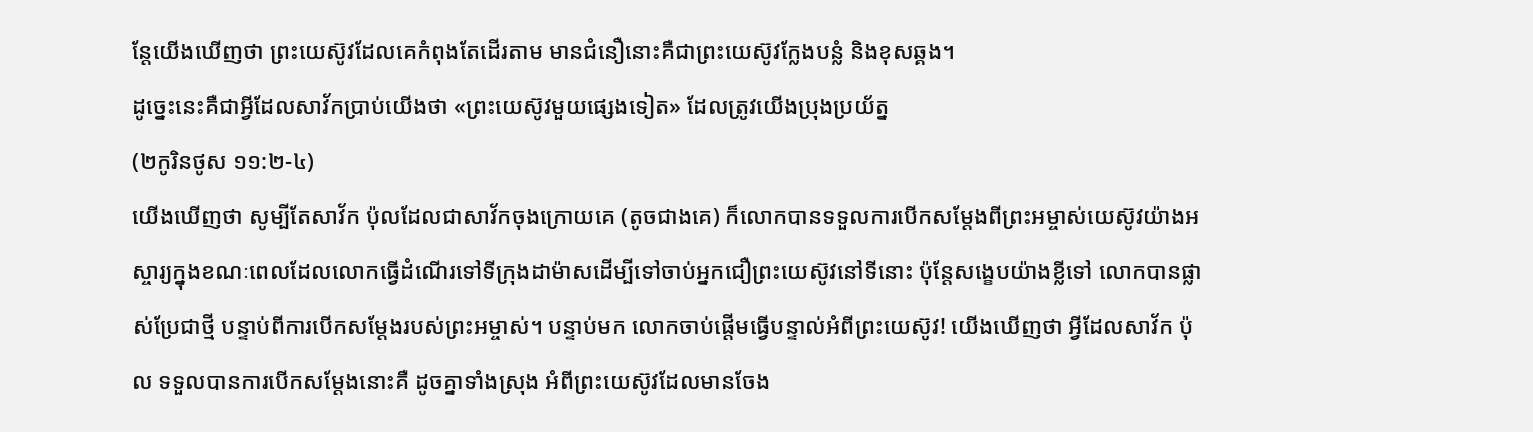ន្តែយើងឃើញថា ព្រះយេស៊ូវដែលគេកំពុងតែដើរតាម មានជំនឿនោះគឺជាព្រះយេស៊ូវក្លែងបន្លំ និងខុសឆ្គង។
ដូច្នេះនេះគឺជាអ្វីដែលសាវ័កប្រាប់យើងថា «ព្រះយេស៊ូវមួយផ្សេងទៀត» ដែលត្រូវយើងប្រុងប្រយ័ត្ន
(២កូរិនថូស ១១:២-៤)
យើងឃើញថា សូម្បីតែសាវ័ក ប៉ុលដែលជាសាវ័កចុងក្រោយគេ (តូចជាងគេ) ក៏លោកបានទទួលការបើកសម្ដែងពីព្រះអម្ចាស់យេស៊ូវយ៉ាងអស្ចារ្យក្នុងខណៈពេលដែលលោកធ្វើដំណើរទៅទីក្រុងដាម៉ាសដើម្បីទៅចាប់អ្នកជឿព្រះយេស៊ូវនៅទីនោះ ប៉ុន្តែសង្ខេបយ៉ាងខ្លីទៅ លោកបានផ្លាស់ប្រែជាថ្មី បន្ទាប់ពីការបើកសម្ដែងរបស់ព្រះអម្ចាស់។ បន្ទាប់មក លោកចាប់ផ្ដើមធ្វើបន្ទាល់អំពីព្រះយេស៊ូវ! យើងឃើញថា អ្វីដែលសាវ័ក ប៉ុល ទទួលបានការបើកសម្ដែងនោះគឺ ដូចគ្នាទាំងស្រុង អំពីព្រះយេស៊ូវដែលមានចែង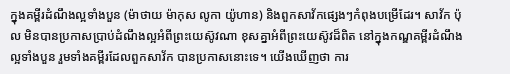ក្នុងគម្ពីរដំណឹងល្អទាំងបួន (ម៉ាថាយ ម៉ាកុស លូកា យ៉ូហាន) និងពួកសាវ័កផ្សេងៗកំពុងបម្រើដែរ។ សាវ័ក ប៉ុល មិនបានប្រកាសប្រាប់ដំណឹងល្អអំពីព្រះយេស៊ូវណា ខុសគ្នាអំពីព្រះយេស៊ូវដ៏ពិត នៅក្នុងកណ្ឌគម្ពីរដំណឹងល្អទាំងបួន រួមទាំងគម្ពីរដែលពួកសាវ័ក បានប្រកាសនោះទេ។ យើងឃើញថា ការ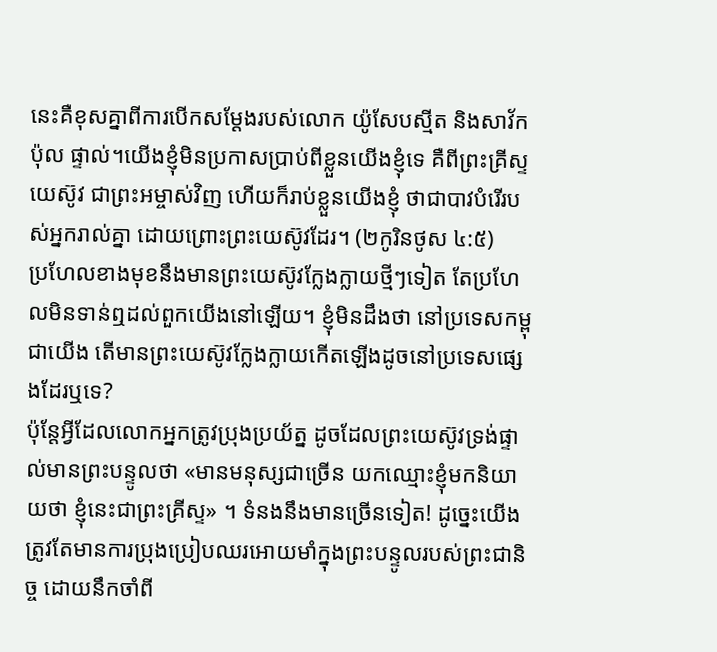នេះគឺខុសគ្នាពីការបើកសម្ដែងរបស់លោក យ៉ូសែបស្មីត និងសាវ័ក ប៉ុល ផ្ទាល់។យើងខ្ញុំមិនប្រកាសប្រាប់ពីខ្លួនយើងខ្ញុំទេ គឺពីព្រះគ្រីស្ទយេស៊ូវ ជាព្រះអម្ចាស់វិញ ហើយក៏រាប់ខ្លួនយើងខ្ញុំ ថាជាបាវបំរើរបស់អ្នករាល់គ្នា ដោយព្រោះព្រះយេស៊ូវដែរ។ (២កូរិនថូស ៤:៥)
ប្រហែលខាងមុខនឹងមានព្រះយេស៊ូវក្លែងក្លាយថ្មីៗទៀត តែប្រហែលមិនទាន់ឮដល់ពួកយើងនៅឡើយ។ ខ្ញុំមិនដឹងថា នៅប្រទេសកម្ពុជាយើង តើមានព្រះយេស៊ូវក្លែងក្លាយកើតឡើងដូចនៅប្រទេសផ្សេងដែរឬទេ?
ប៉ុន្តែអ្វីដែលលោកអ្នកត្រូវប្រុងប្រយ័ត្ន ដូចដែលព្រះយេស៊ូវទ្រង់ផ្ទាល់មានព្រះបន្ទូលថា «មានមនុស្សជាច្រើន យកឈ្មោះខ្ញុំមកនិយាយថា ខ្ញុំនេះជាព្រះគ្រីស្ទ» ។ ទំនងនឹងមានច្រើនទៀត! ដូច្នេះយើងត្រូវតែមានការប្រុងប្រៀបឈរអោយមាំក្នុងព្រះបន្ទូលរបស់ព្រះជានិច្ច ដោយនឹកចាំពី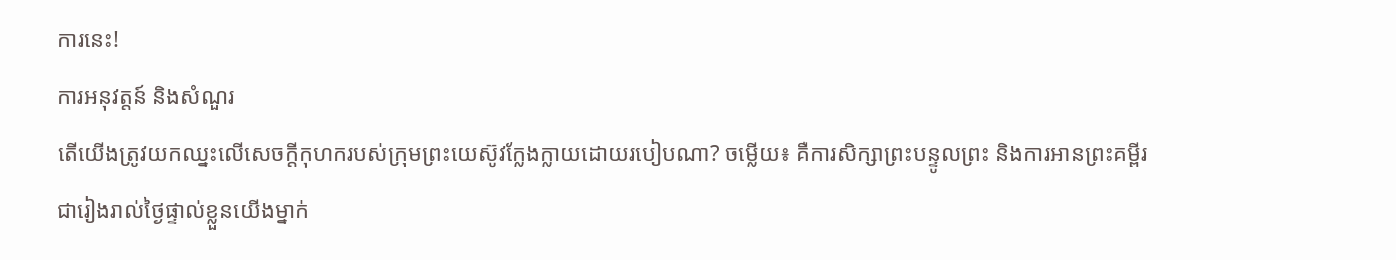ការនេះ!
ការអនុវត្តន៍ និងសំណួរ
តើយើងត្រូវយកឈ្នះលើសេចក្ដីកុហករបស់ក្រុមព្រះយេស៊ូវក្លែងក្លាយដោយរបៀបណា? ចម្លើយ៖ គឺការសិក្សាព្រះបន្ទូលព្រះ និងការអានព្រះគម្ពីរជារៀងរាល់ថ្ងៃផ្ទាល់ខ្លួនយើងម្នាក់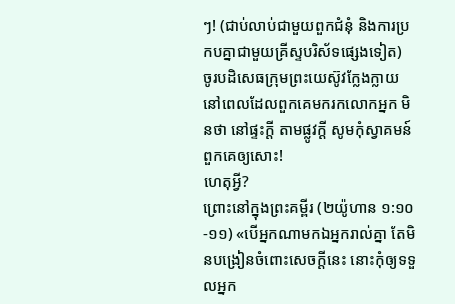ៗ! (ជាប់លាប់ជាមួយពួកជំនុំ និងការប្រកបគ្នាជាមួយគ្រីស្ទបរិស័ទផ្សេងទៀត)
ចូរបដិសេធក្រុមព្រះយេស៊ូវក្លែងក្លាយ
នៅពេលដែលពួកគេមករកលោកអ្នក មិនថា នៅផ្ទះក្ដី តាមផ្លូវក្ដី សូមកុំស្វាគមន៍ពួកគេឲ្យសោះ!
ហេតុអ្វី?
ព្រោះនៅក្នុងព្រះគម្ពីរ (២យ៉ូហាន ១:១០-១១) «បើអ្នកណាមកឯអ្នករាល់គ្នា តែមិនបង្រៀនចំពោះសេចក្តីនេះ នោះកុំឲ្យទទួលអ្នក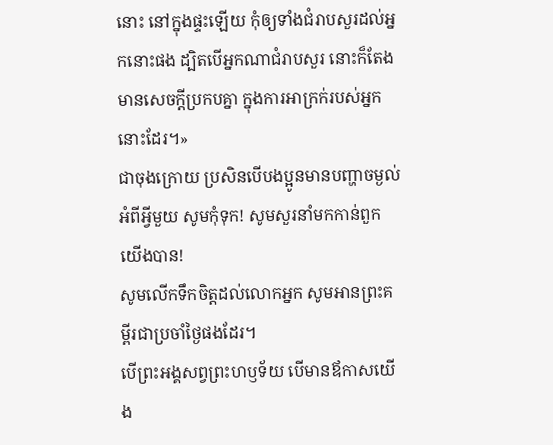នោះ នៅក្នុងផ្ទះឡើយ កុំឲ្យទាំងជំរាបសួរដល់អ្នកនោះផង ដ្បិតបើអ្នកណាជំរាបសួរ នោះក៏តែងមានសេចក្តីប្រកបគ្នា ក្នុងការអាក្រក់របស់អ្នកនោះដែរ។»
ជាចុងក្រោយ ប្រសិនបើបងប្អូនមានបញ្ហាចម្ងល់អំពីអ្វីមួយ សូមកុំទុក! សូមសួរនាំមកកាន់ពួកយើងបាន!
សូមលើកទឹកចិត្តដល់លោកអ្នក សូមអានព្រះគម្ពីរជាប្រចាំថ្ងៃផងដែរ។
បើព្រះអង្គសព្វព្រះហឫទ័យ បើមានឪកាសយើង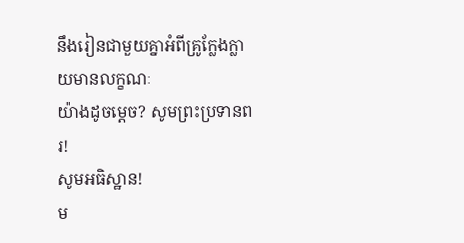នឹងរៀនជាមួយគ្នាអំពីគ្រូក្លែងក្លាយមានលក្ខណៈ
យ៉ាងដូចម្ដេច? សូមព្រះប្រទានពរ!
សូមអធិស្ឋាន!
ម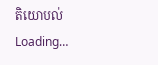តិយោបល់
Loading…